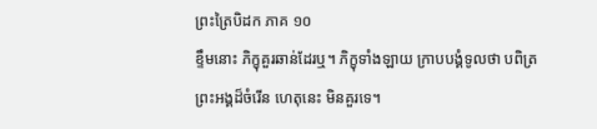ព្រះត្រៃបិដក ភាគ ១០
ខ្ទឹមនោះ ភិក្ខុគួរឆាន់ដែរឬ។ ភិក្ខុទាំងឡាយ ក្រាបបង្គំទូលថា បពិត្រព្រះអង្គដ៏ចំរើន ហេតុនេះ មិនគួរទេ។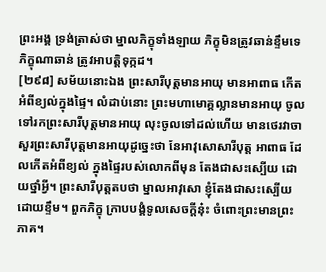ព្រះអង្គ ទ្រង់ត្រាស់ថា ម្នាលភិក្ខុទាំងឡាយ ភិក្ខុមិនត្រូវឆាន់ខ្ទឹមទេ ភិក្ខុណាឆាន់ ត្រូវអាបត្តិទុក្កដ។
[២៩៨] សម័យនោះឯង ព្រះសារីបុត្តមានអាយុ មានអាពាធ កើតអំពីខ្យល់ក្នុងផ្ទៃ។ លំដាប់នោះ ព្រះមហាមោគ្គល្លានមានអាយុ ចូលទៅរកព្រះសារីបុត្តមានអាយុ លុះចូលទៅដល់ហើយ មានថេរវាចាសួរព្រះសារីបុត្តមានអាយុដូច្នេះថា នែអាវុសោសារីបុត្ត អាពាធ ដែលកើតអំពីខ្យល់ ក្នុងផ្ទៃរបស់លោកពីមុន តែងជាសះស្បើយ ដោយថ្នាំអ្វី។ ព្រះសារីបុត្តតបថា ម្នាលអាវុសោ ខ្ញុំតែងជាសះស្បើយដោយខ្ទឹម។ ពួកភិក្ខុ ក្រាបបង្គំទូលសេចក្តីនុ៎ះ ចំពោះព្រះមានព្រះភាគ។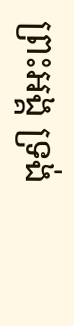ព្រះអង្គ ទ្រង់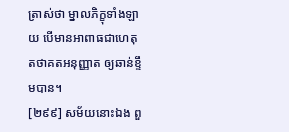ត្រាស់ថា ម្នាលភិក្ខុទាំងឡាយ បើមានអាពាធជាហេតុ តថាគតអនុញ្ញាត ឲ្យឆាន់ខ្ទឹមបាន។
[២៩៩] សម័យនោះឯង ពួ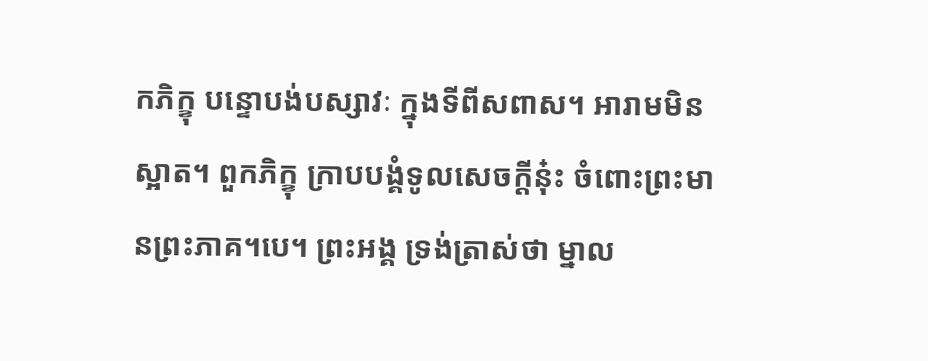កភិក្ខុ បន្ទោបង់បស្សាវៈ ក្នុងទីពីសពាស។ អារាមមិនស្អាត។ ពួកភិក្ខុ ក្រាបបង្គំទូលសេចក្តីនុ៎ះ ចំពោះព្រះមានព្រះភាគ។បេ។ ព្រះអង្គ ទ្រង់ត្រាស់ថា ម្នាល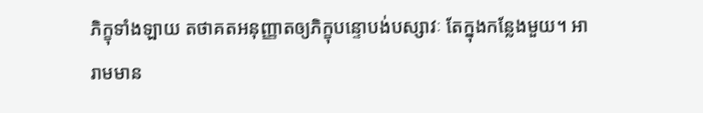ភិក្ខុទាំងឡាយ តថាគតអនុញ្ញាតឲ្យភិក្ខុបន្ទោបង់បស្សាវៈ តែក្នុងកន្លែងមួយ។ អារាមមាន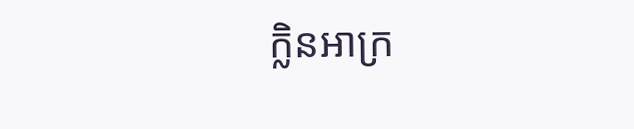ក្លិនអាក្រ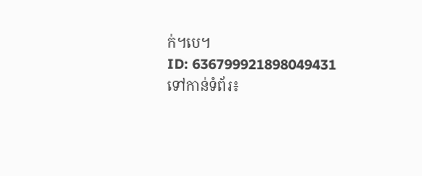ក់។បេ។
ID: 636799921898049431
ទៅកាន់ទំព័រ៖